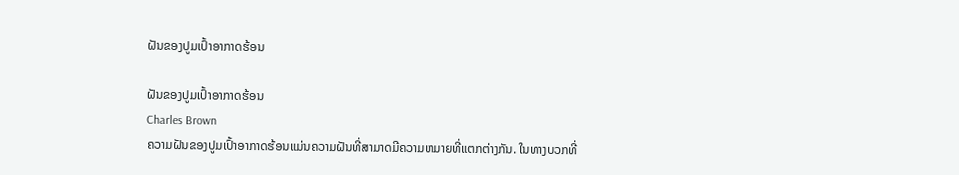ຝັນຂອງປູມເປົ້າອາກາດຮ້ອນ

ຝັນຂອງປູມເປົ້າອາກາດຮ້ອນ
Charles Brown
ຄວາມຝັນຂອງປູມເປົ້າອາກາດຮ້ອນແມ່ນຄວາມຝັນທີ່ສາມາດມີຄວາມຫມາຍທີ່ແຕກຕ່າງກັນ. ໃນທາງບວກທີ່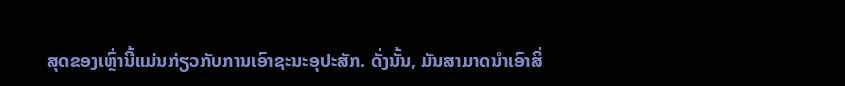ສຸດຂອງເຫຼົ່ານີ້ແມ່ນກ່ຽວກັບການເອົາຊະນະອຸປະສັກ. ດັ່ງນັ້ນ, ມັນສາມາດນໍາເອົາສິ່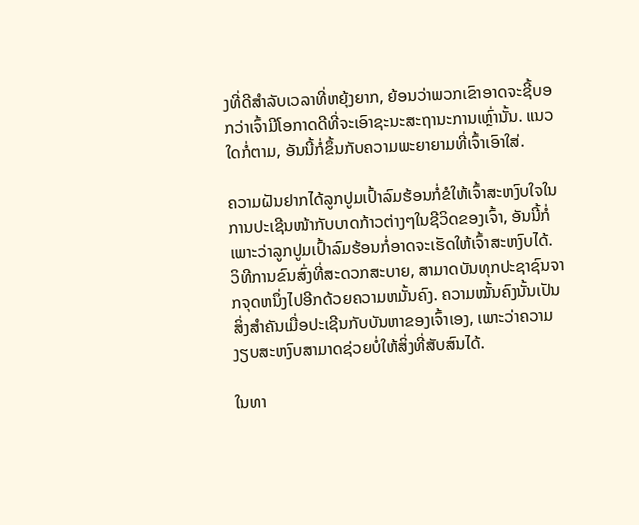ງທີ່ດີສໍາລັບເວລາທີ່ຫຍຸ້ງຍາກ, ຍ້ອນວ່າພວກເຂົາອາດຈະຊີ້ບອກວ່າເຈົ້າມີໂອກາດດີທີ່ຈະເອົາຊະນະສະຖານະການເຫຼົ່ານັ້ນ. ແນວໃດກໍ່ຕາມ, ອັນນີ້ກໍ່ຂຶ້ນກັບຄວາມພະຍາຍາມທີ່ເຈົ້າເອົາໃສ່.

ຄວາມຝັນຢາກໄດ້ລູກປູມເປົ້າລົມຮ້ອນກໍ່ຂໍໃຫ້ເຈົ້າສະຫງົບໃຈໃນການປະເຊີນໜ້າກັບບາດກ້າວຕ່າງໆໃນຊີວິດຂອງເຈົ້າ, ອັນນີ້ກໍ່ເພາະວ່າລູກປູມເປົ້າລົມຮ້ອນກໍ່ອາດຈະເຮັດໃຫ້ເຈົ້າສະຫງົບໄດ້. ວິທີການຂົນສົ່ງທີ່ສະດວກສະບາຍ, ສາມາດບັນທຸກປະຊາຊົນຈາກຈຸດຫນຶ່ງໄປອີກດ້ວຍຄວາມຫມັ້ນຄົງ. ຄວາມໝັ້ນຄົງນັ້ນເປັນສິ່ງສຳຄັນເມື່ອປະເຊີນກັບບັນຫາຂອງເຈົ້າເອງ, ເພາະວ່າຄວາມງຽບສະຫງົບສາມາດຊ່ວຍບໍ່ໃຫ້ສິ່ງທີ່ສັບສົນໄດ້.

ໃນທາ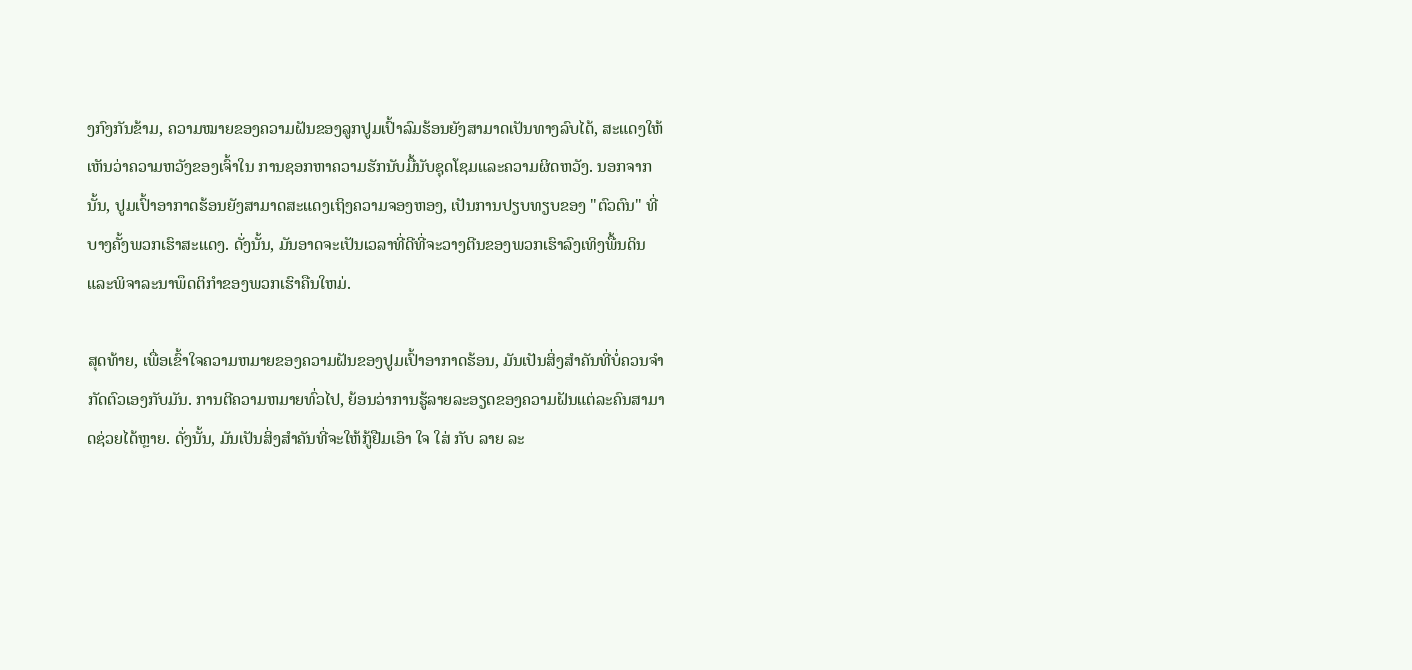ງກົງກັນຂ້າມ, ຄວາມໝາຍຂອງຄວາມຝັນຂອງລູກປູມເປົ້າລົມຮ້ອນຍັງສາມາດເປັນທາງລົບໄດ້, ສະແດງໃຫ້ເຫັນວ່າຄວາມຫວັງຂອງເຈົ້າໃນ ການຊອກຫາຄວາມຮັກນັບມື້ນັບຊຸດໂຊມແລະຄວາມຜິດຫວັງ. ນອກຈາກນັ້ນ, ປູມເປົ້າອາກາດຮ້ອນຍັງສາມາດສະແດງເຖິງຄວາມຈອງຫອງ, ເປັນການປຽບທຽບຂອງ "ຕົວຕົນ" ທີ່ບາງຄັ້ງພວກເຮົາສະແດງ. ດັ່ງນັ້ນ, ມັນອາດຈະເປັນເວລາທີ່ດີທີ່ຈະວາງຕີນຂອງພວກເຮົາລົງເທິງພື້ນດິນແລະພິຈາລະນາພຶດຕິກໍາຂອງພວກເຮົາຄືນໃຫມ່.

ສຸດທ້າຍ, ເພື່ອເຂົ້າໃຈຄວາມຫມາຍຂອງຄວາມຝັນຂອງປູມເປົ້າອາກາດຮ້ອນ, ມັນເປັນສິ່ງສໍາຄັນທີ່ບໍ່ຄວນຈໍາກັດຕົວເອງກັບມັນ. ການຕີຄວາມຫມາຍທົ່ວໄປ, ຍ້ອນວ່າການຮູ້ລາຍລະອຽດຂອງຄວາມຝັນແຕ່ລະຄົນສາມາດຊ່ວຍໄດ້ຫຼາຍ. ດັ່ງນັ້ນ, ມັນເປັນສິ່ງສໍາຄັນທີ່ຈະໃຫ້ກູ້ຢືມເອົາ ໃຈ ໃສ່ ກັບ ລາຍ ລະ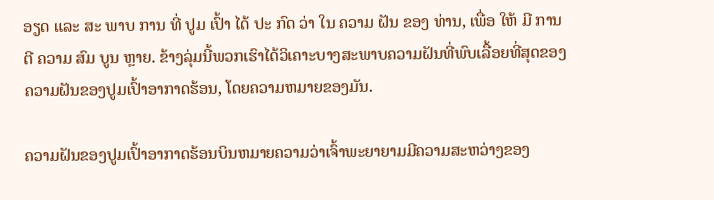ອຽດ ແລະ ສະ ພາບ ການ ທີ່ ປູມ ເປົ້າ ໄດ້ ປະ ກົດ ວ່າ ໃນ ຄວາມ ຝັນ ຂອງ ທ່ານ, ເພື່ອ ໃຫ້ ມີ ການ ຕີ ຄວາມ ສົມ ບູນ ຫຼາຍ. ຂ້າງລຸ່ມນີ້ພວກເຮົາໄດ້ວິເຄາະບາງສະພາບຄວາມຝັນທີ່ພົບເລື້ອຍທີ່ສຸດຂອງຄວາມຝັນຂອງປູມເປົ້າອາກາດຮ້ອນ, ໂດຍຄວາມຫມາຍຂອງມັນ.

ຄວາມຝັນຂອງປູມເປົ້າອາກາດຮ້ອນບິນຫມາຍຄວາມວ່າເຈົ້າພະຍາຍາມມີຄວາມສະຫວ່າງຂອງ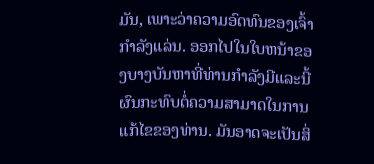ມັນ, ເພາະວ່າຄວາມອົດທົນຂອງເຈົ້າກໍາລັງແລ່ນ. ອອກໄປໃນໃບຫນ້າຂອງບາງບັນຫາທີ່ທ່ານກໍາລັງມີແລະນີ້ຜົນກະທົບຕໍ່ຄວາມສາມາດໃນການແກ້ໄຂຂອງທ່ານ. ມັນອາດຈະເປັນສິ່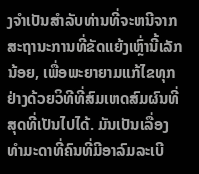ງຈໍາເປັນສໍາລັບທ່ານທີ່ຈະຫນີຈາກສະຖານະການທີ່ຂັດແຍ້ງເຫຼົ່ານີ້ເລັກນ້ອຍ, ເພື່ອພະຍາຍາມແກ້ໄຂທຸກຢ່າງດ້ວຍວິທີທີ່ສົມເຫດສົມຜົນທີ່ສຸດທີ່ເປັນໄປໄດ້. ມັນເປັນເລື່ອງທຳມະດາທີ່ຄົນທີ່ມີອາລົມລະເບີ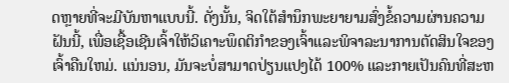ດຫຼາຍທີ່ຈະມີບັນຫາແບບນີ້. ດັ່ງນັ້ນ, ຈິດໃຕ້ສໍານຶກພະຍາຍາມສົ່ງຂໍ້ຄວາມຜ່ານຄວາມຝັນນີ້, ເພື່ອເຊື້ອເຊີນເຈົ້າໃຫ້ວິເຄາະພຶດຕິກໍາຂອງເຈົ້າແລະພິຈາລະນາການຕັດສິນໃຈຂອງເຈົ້າຄືນໃຫມ່. ແນ່ນອນ, ມັນຈະບໍ່ສາມາດປ່ຽນແປງໄດ້ 100% ແລະກາຍເປັນຄົນທີ່ສະຫ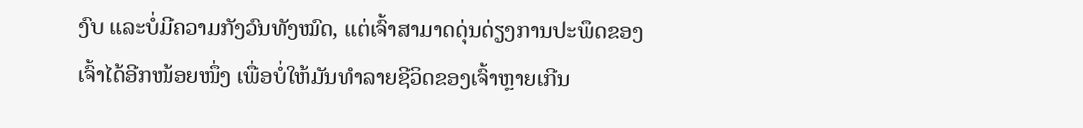ງົບ ແລະບໍ່ມີຄວາມກັງວົນທັງໝົດ, ແຕ່ເຈົ້າສາມາດດຸ່ນດ່ຽງການປະພຶດຂອງເຈົ້າໄດ້ອີກໜ້ອຍໜຶ່ງ ເພື່ອບໍ່ໃຫ້ມັນທຳລາຍຊີວິດຂອງເຈົ້າຫຼາຍເກີນ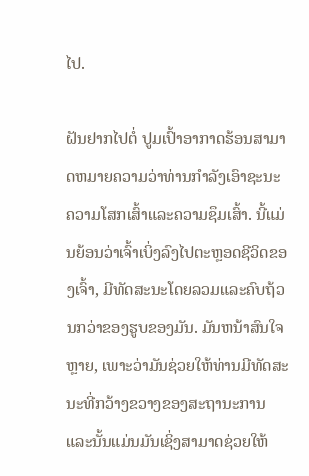ໄປ.

ຝັນຢາກໄປຕໍ່ ປູມເປົ້າອາກາດຮ້ອນສາມາດຫມາຍຄວາມວ່າທ່ານກໍາລັງເອົາຊະນະຄວາມໂສກເສົ້າແລະຄວາມຊຶມເສົ້າ. ນີ້ແມ່ນຍ້ອນວ່າເຈົ້າເບິ່ງລົງໄປຕະຫຼອດຊີວິດຂອງເຈົ້າ, ມີທັດສະນະໂດຍລວມແລະຄົບຖ້ວນກວ່າຂອງຮູບຂອງມັນ. ມັນຫນ້າສົນໃຈຫຼາຍ, ເພາະວ່າມັນຊ່ວຍໃຫ້ທ່ານມີທັດສະນະທີ່ກວ້າງຂວາງຂອງສະຖານະການແລະນັ້ນແມ່ນມັນເຊິ່ງສາມາດຊ່ວຍໃຫ້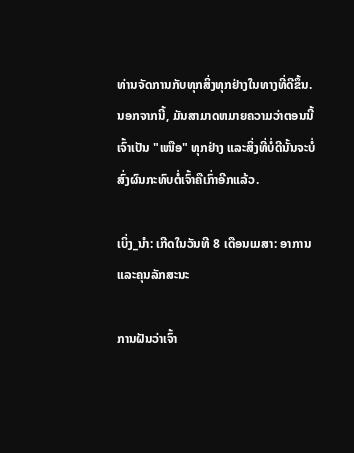ທ່ານຈັດການກັບທຸກສິ່ງທຸກຢ່າງໃນທາງທີ່ດີຂຶ້ນ. ນອກຈາກນີ້, ມັນສາມາດຫມາຍຄວາມວ່າຕອນນີ້ເຈົ້າເປັນ "ເໜືອ" ທຸກຢ່າງ ແລະສິ່ງທີ່ບໍ່ດີນັ້ນຈະບໍ່ສົ່ງຜົນກະທົບຕໍ່ເຈົ້າຄືເກົ່າອີກແລ້ວ.

ເບິ່ງ_ນຳ: ເກີດໃນວັນທີ 8 ເດືອນເມສາ: ອາການແລະຄຸນລັກສະນະ

ການຝັນວ່າເຈົ້າ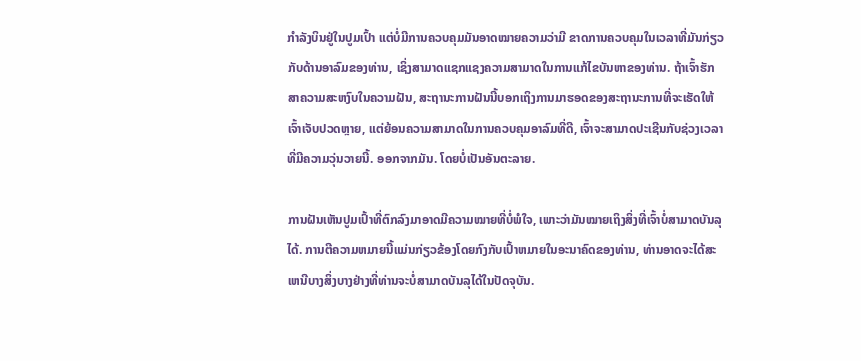ກຳລັງບິນຢູ່ໃນປູມເປົ້າ ແຕ່ບໍ່ມີການຄວບຄຸມມັນອາດໝາຍຄວາມວ່າມີ ຂາດການຄວບຄຸມໃນເວລາທີ່ມັນກ່ຽວກັບດ້ານອາລົມຂອງທ່ານ, ເຊິ່ງສາມາດແຊກແຊງຄວາມສາມາດໃນການແກ້ໄຂບັນຫາຂອງທ່ານ. ຖ້າເຈົ້າຮັກສາຄວາມສະຫງົບໃນຄວາມຝັນ, ສະຖານະການຝັນນີ້ບອກເຖິງການມາຮອດຂອງສະຖານະການທີ່ຈະເຮັດໃຫ້ເຈົ້າເຈັບປວດຫຼາຍ, ແຕ່ຍ້ອນຄວາມສາມາດໃນການຄວບຄຸມອາລົມທີ່ດີ, ເຈົ້າຈະສາມາດປະເຊີນກັບຊ່ວງເວລາທີ່ມີຄວາມວຸ່ນວາຍນີ້. ອອກຈາກມັນ. ໂດຍບໍ່ເປັນອັນຕະລາຍ.

ການຝັນເຫັນປູມເປົ້າທີ່ຕົກລົງມາອາດມີຄວາມໝາຍທີ່ບໍ່ພໍໃຈ, ເພາະວ່າມັນໝາຍເຖິງສິ່ງທີ່ເຈົ້າບໍ່ສາມາດບັນລຸໄດ້. ການຕີຄວາມຫມາຍນີ້ແມ່ນກ່ຽວຂ້ອງໂດຍກົງກັບເປົ້າຫມາຍໃນອະນາຄົດຂອງທ່ານ, ທ່ານອາດຈະໄດ້ສະເຫນີບາງສິ່ງບາງຢ່າງທີ່ທ່ານຈະບໍ່ສາມາດບັນລຸໄດ້ໃນປັດຈຸບັນ.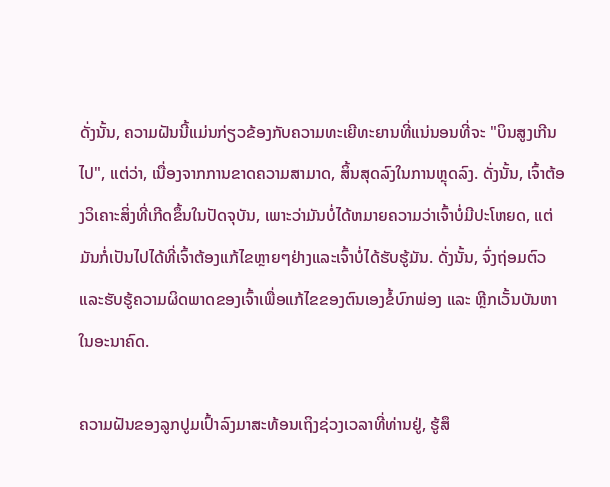ດັ່ງນັ້ນ, ຄວາມຝັນນີ້ແມ່ນກ່ຽວຂ້ອງກັບຄວາມທະເຍີທະຍານທີ່ແນ່ນອນທີ່ຈະ "ບິນສູງເກີນໄປ", ແຕ່ວ່າ, ເນື່ອງຈາກການຂາດຄວາມສາມາດ, ສິ້ນສຸດລົງໃນການຫຼຸດລົງ. ດັ່ງນັ້ນ, ເຈົ້າຕ້ອງວິເຄາະສິ່ງທີ່ເກີດຂຶ້ນໃນປັດຈຸບັນ, ເພາະວ່າມັນບໍ່ໄດ້ຫມາຍຄວາມວ່າເຈົ້າບໍ່ມີປະໂຫຍດ, ແຕ່ມັນກໍ່ເປັນໄປໄດ້ທີ່ເຈົ້າຕ້ອງແກ້ໄຂຫຼາຍໆຢ່າງແລະເຈົ້າບໍ່ໄດ້ຮັບຮູ້ມັນ. ດັ່ງນັ້ນ, ຈົ່ງຖ່ອມຕົວແລະຮັບຮູ້ຄວາມຜິດພາດຂອງເຈົ້າເພື່ອແກ້ໄຂຂອງຕົນເອງຂໍ້ບົກພ່ອງ ແລະ ຫຼີກເວັ້ນບັນຫາໃນອະນາຄົດ.

ຄວາມຝັນຂອງລູກປູມເປົ້າລົງມາສະທ້ອນເຖິງຊ່ວງເວລາທີ່ທ່ານຢູ່, ຮູ້ສຶ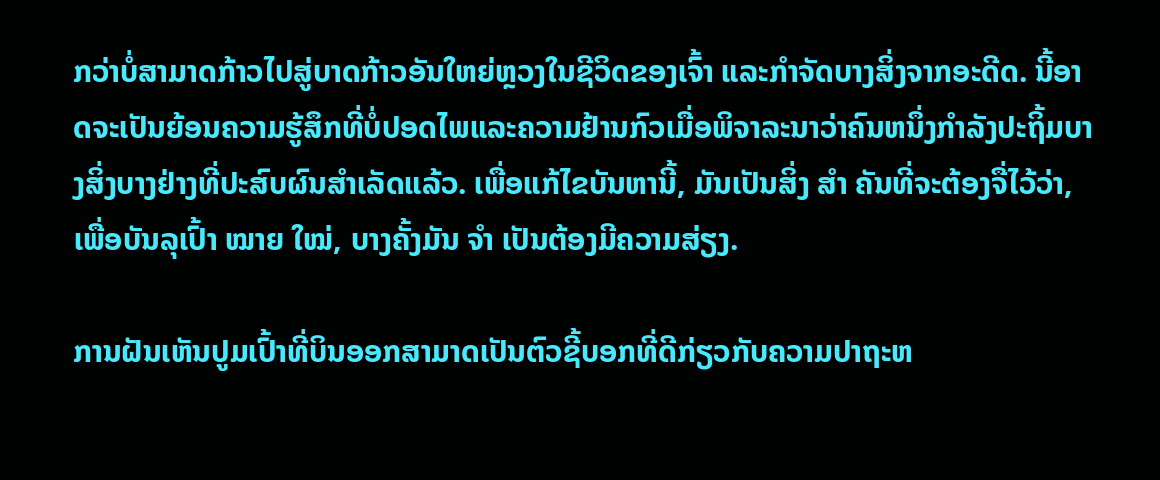ກວ່າບໍ່ສາມາດກ້າວໄປສູ່ບາດກ້າວອັນໃຫຍ່ຫຼວງໃນຊີວິດຂອງເຈົ້າ ແລະກໍາຈັດບາງສິ່ງຈາກອະດີດ. ນີ້ອາດຈະເປັນຍ້ອນຄວາມຮູ້ສຶກທີ່ບໍ່ປອດໄພແລະຄວາມຢ້ານກົວເມື່ອພິຈາລະນາວ່າຄົນຫນຶ່ງກໍາລັງປະຖິ້ມບາງສິ່ງບາງຢ່າງທີ່ປະສົບຜົນສໍາເລັດແລ້ວ. ເພື່ອແກ້ໄຂບັນຫານີ້, ມັນເປັນສິ່ງ ສຳ ຄັນທີ່ຈະຕ້ອງຈື່ໄວ້ວ່າ, ເພື່ອບັນລຸເປົ້າ ໝາຍ ໃໝ່, ບາງຄັ້ງມັນ ຈຳ ເປັນຕ້ອງມີຄວາມສ່ຽງ.

ການຝັນເຫັນປູມເປົ້າທີ່ບິນອອກສາມາດເປັນຕົວຊີ້ບອກທີ່ດີກ່ຽວກັບຄວາມປາຖະຫ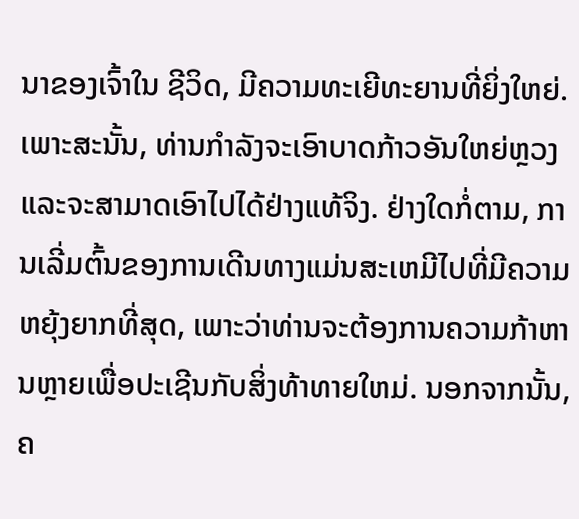ນາຂອງເຈົ້າໃນ ຊີວິດ, ມີຄວາມທະເຍີທະຍານທີ່ຍິ່ງໃຫຍ່. ເພາະສະນັ້ນ, ທ່ານກໍາລັງຈະເອົາບາດກ້າວອັນໃຫຍ່ຫຼວງແລະຈະສາມາດເອົາໄປໄດ້ຢ່າງແທ້ຈິງ. ຢ່າງໃດກໍ່ຕາມ, ການເລີ່ມຕົ້ນຂອງການເດີນທາງແມ່ນສະເຫມີໄປທີ່ມີຄວາມຫຍຸ້ງຍາກທີ່ສຸດ, ເພາະວ່າທ່ານຈະຕ້ອງການຄວາມກ້າຫານຫຼາຍເພື່ອປະເຊີນກັບສິ່ງທ້າທາຍໃຫມ່. ນອກຈາກນັ້ນ, ຄ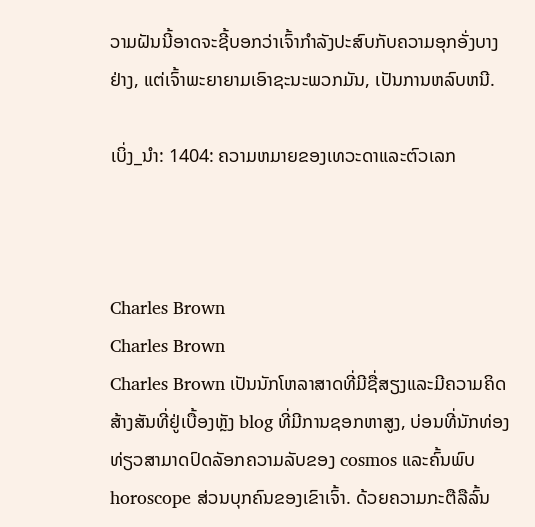ວາມຝັນນີ້ອາດຈະຊີ້ບອກວ່າເຈົ້າກໍາລັງປະສົບກັບຄວາມອຸກອັ່ງບາງຢ່າງ, ແຕ່ເຈົ້າພະຍາຍາມເອົາຊະນະພວກມັນ, ເປັນການຫລົບຫນີ.

ເບິ່ງ_ນຳ: 1404: ຄວາມຫມາຍຂອງເທວະດາແລະຕົວເລກ



Charles Brown
Charles Brown
Charles Brown ເປັນນັກໂຫລາສາດທີ່ມີຊື່ສຽງແລະມີຄວາມຄິດສ້າງສັນທີ່ຢູ່ເບື້ອງຫຼັງ blog ທີ່ມີການຊອກຫາສູງ, ບ່ອນທີ່ນັກທ່ອງທ່ຽວສາມາດປົດລັອກຄວາມລັບຂອງ cosmos ແລະຄົ້ນພົບ horoscope ສ່ວນບຸກຄົນຂອງເຂົາເຈົ້າ. ດ້ວຍຄວາມກະຕືລືລົ້ນ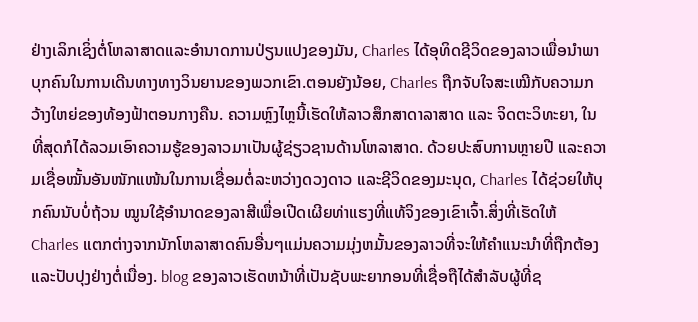ຢ່າງເລິກເຊິ່ງຕໍ່ໂຫລາສາດແລະອໍານາດການປ່ຽນແປງຂອງມັນ, Charles ໄດ້ອຸທິດຊີວິດຂອງລາວເພື່ອນໍາພາບຸກຄົນໃນການເດີນທາງທາງວິນຍານຂອງພວກເຂົາ.ຕອນຍັງນ້ອຍ, Charles ຖືກຈັບໃຈສະເໝີກັບຄວາມກວ້າງໃຫຍ່ຂອງທ້ອງຟ້າຕອນກາງຄືນ. ຄວາມຫຼົງໄຫຼນີ້ເຮັດໃຫ້ລາວສຶກສາດາລາສາດ ແລະ ຈິດຕະວິທະຍາ, ໃນທີ່ສຸດກໍໄດ້ລວມເອົາຄວາມຮູ້ຂອງລາວມາເປັນຜູ້ຊ່ຽວຊານດ້ານໂຫລາສາດ. ດ້ວຍປະສົບການຫຼາຍປີ ແລະຄວາມເຊື່ອໝັ້ນອັນໜັກແໜ້ນໃນການເຊື່ອມຕໍ່ລະຫວ່າງດວງດາວ ແລະຊີວິດຂອງມະນຸດ, Charles ໄດ້ຊ່ວຍໃຫ້ບຸກຄົນນັບບໍ່ຖ້ວນ ໝູນໃຊ້ອຳນາດຂອງລາສີເພື່ອເປີດເຜີຍທ່າແຮງທີ່ແທ້ຈິງຂອງເຂົາເຈົ້າ.ສິ່ງທີ່ເຮັດໃຫ້ Charles ແຕກຕ່າງຈາກນັກໂຫລາສາດຄົນອື່ນໆແມ່ນຄວາມມຸ່ງຫມັ້ນຂອງລາວທີ່ຈະໃຫ້ຄໍາແນະນໍາທີ່ຖືກຕ້ອງແລະປັບປຸງຢ່າງຕໍ່ເນື່ອງ. blog ຂອງລາວເຮັດຫນ້າທີ່ເປັນຊັບພະຍາກອນທີ່ເຊື່ອຖືໄດ້ສໍາລັບຜູ້ທີ່ຊ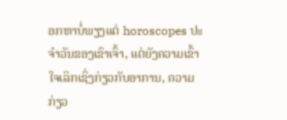ອກຫາບໍ່ພຽງແຕ່ horoscopes ປະຈໍາວັນຂອງເຂົາເຈົ້າ, ແຕ່ຍັງຄວາມເຂົ້າໃຈເລິກເຊິ່ງກ່ຽວກັບອາການ, ຄວາມກ່ຽວ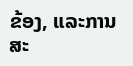ຂ້ອງ, ແລະການສະ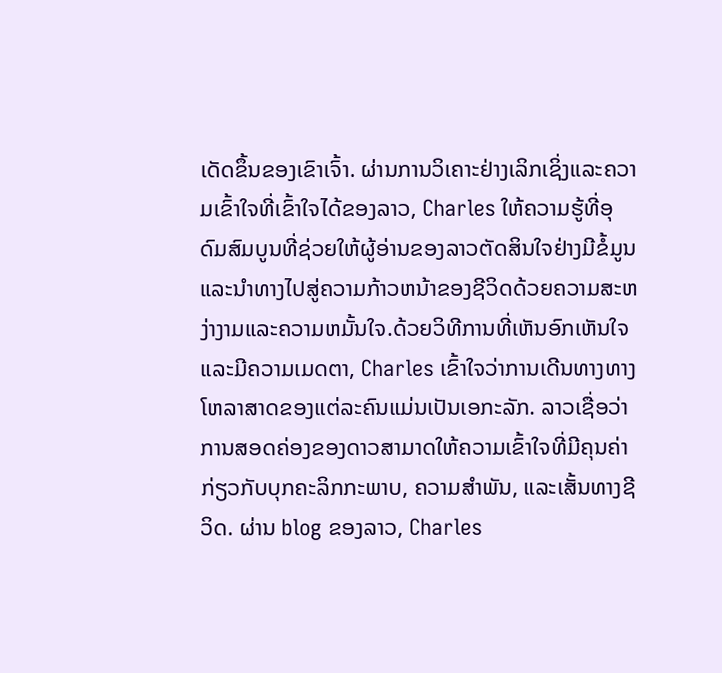ເດັດຂຶ້ນຂອງເຂົາເຈົ້າ. ຜ່ານການວິເຄາະຢ່າງເລິກເຊິ່ງແລະຄວາມເຂົ້າໃຈທີ່ເຂົ້າໃຈໄດ້ຂອງລາວ, Charles ໃຫ້ຄວາມຮູ້ທີ່ອຸດົມສົມບູນທີ່ຊ່ວຍໃຫ້ຜູ້ອ່ານຂອງລາວຕັດສິນໃຈຢ່າງມີຂໍ້ມູນແລະນໍາທາງໄປສູ່ຄວາມກ້າວຫນ້າຂອງຊີວິດດ້ວຍຄວາມສະຫງ່າງາມແລະຄວາມຫມັ້ນໃຈ.ດ້ວຍວິທີການທີ່ເຫັນອົກເຫັນໃຈແລະມີຄວາມເມດຕາ, Charles ເຂົ້າໃຈວ່າການເດີນທາງທາງໂຫລາສາດຂອງແຕ່ລະຄົນແມ່ນເປັນເອກະລັກ. ລາວເຊື່ອວ່າການສອດຄ່ອງຂອງດາວສາມາດໃຫ້ຄວາມເຂົ້າໃຈທີ່ມີຄຸນຄ່າກ່ຽວກັບບຸກຄະລິກກະພາບ, ຄວາມສໍາພັນ, ແລະເສັ້ນທາງຊີວິດ. ຜ່ານ blog ຂອງລາວ, Charles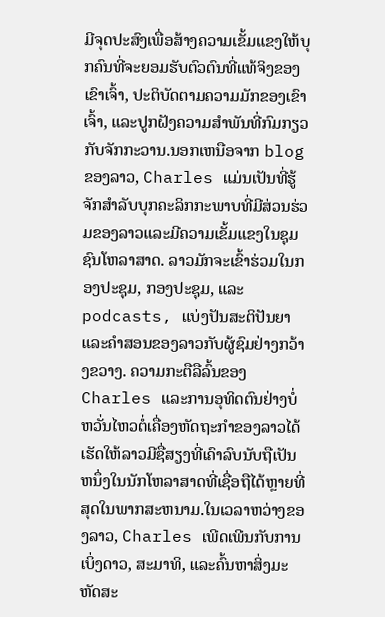ມີຈຸດປະສົງເພື່ອສ້າງຄວາມເຂັ້ມແຂງໃຫ້ບຸກຄົນທີ່ຈະຍອມຮັບຕົວຕົນທີ່ແທ້ຈິງຂອງເຂົາເຈົ້າ, ປະຕິບັດຕາມຄວາມມັກຂອງເຂົາເຈົ້າ, ແລະປູກຝັງຄວາມສໍາພັນທີ່ກົມກຽວກັບຈັກກະວານ.ນອກເຫນືອຈາກ blog ຂອງລາວ, Charles ແມ່ນເປັນທີ່ຮູ້ຈັກສໍາລັບບຸກຄະລິກກະພາບທີ່ມີສ່ວນຮ່ວມຂອງລາວແລະມີຄວາມເຂັ້ມແຂງໃນຊຸມຊົນໂຫລາສາດ. ລາວມັກຈະເຂົ້າຮ່ວມໃນກອງປະຊຸມ, ກອງປະຊຸມ, ແລະ podcasts, ແບ່ງປັນສະຕິປັນຍາແລະຄໍາສອນຂອງລາວກັບຜູ້ຊົມຢ່າງກວ້າງຂວາງ. ຄວາມກະຕືລືລົ້ນຂອງ Charles ແລະການອຸທິດຕົນຢ່າງບໍ່ຫວັ່ນໄຫວຕໍ່ເຄື່ອງຫັດຖະກໍາຂອງລາວໄດ້ເຮັດໃຫ້ລາວມີຊື່ສຽງທີ່ເຄົາລົບນັບຖືເປັນຫນຶ່ງໃນນັກໂຫລາສາດທີ່ເຊື່ອຖືໄດ້ຫຼາຍທີ່ສຸດໃນພາກສະຫນາມ.ໃນເວລາຫວ່າງຂອງລາວ, Charles ເພີດເພີນກັບການເບິ່ງດາວ, ສະມາທິ, ແລະຄົ້ນຫາສິ່ງມະຫັດສະ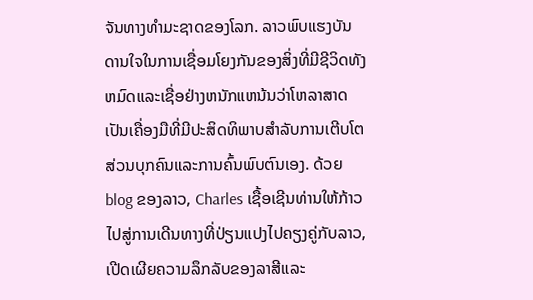ຈັນທາງທໍາມະຊາດຂອງໂລກ. ລາວພົບແຮງບັນດານໃຈໃນການເຊື່ອມໂຍງກັນຂອງສິ່ງທີ່ມີຊີວິດທັງຫມົດແລະເຊື່ອຢ່າງຫນັກແຫນ້ນວ່າໂຫລາສາດເປັນເຄື່ອງມືທີ່ມີປະສິດທິພາບສໍາລັບການເຕີບໂຕສ່ວນບຸກຄົນແລະການຄົ້ນພົບຕົນເອງ. ດ້ວຍ blog ຂອງລາວ, Charles ເຊື້ອເຊີນທ່ານໃຫ້ກ້າວໄປສູ່ການເດີນທາງທີ່ປ່ຽນແປງໄປຄຽງຄູ່ກັບລາວ, ເປີດເຜີຍຄວາມລຶກລັບຂອງລາສີແລະ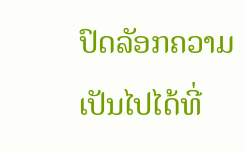ປົດລັອກຄວາມເປັນໄປໄດ້ທີ່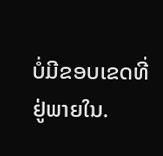ບໍ່ມີຂອບເຂດທີ່ຢູ່ພາຍໃນ.